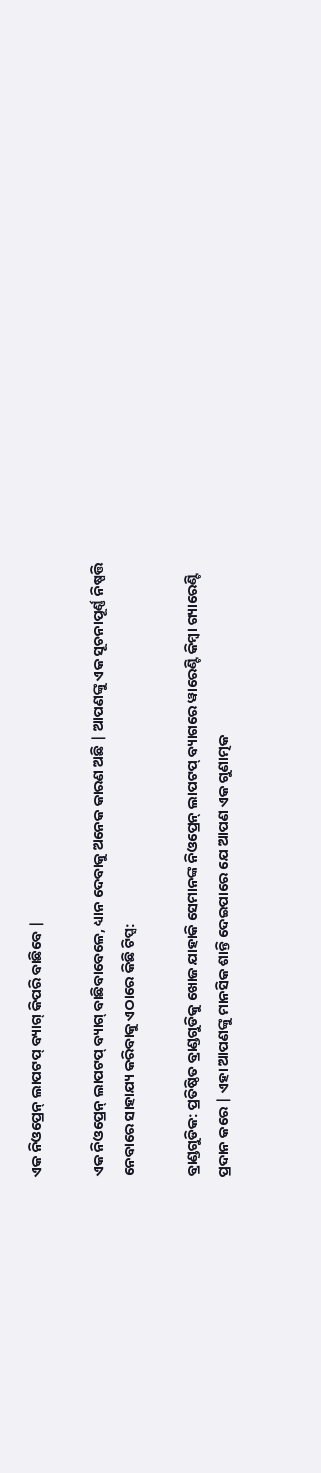ଏକ ନିଓପ୍ରେନ୍ ଲାପଟପ୍ ବ୍ୟାଗ୍ କିପରି ବାଛିବେ |

ଏକ ନିଓପ୍ରେନ୍ ଲାପଟପ୍ ବ୍ୟାଗ୍ ବାଛିବାବେଳେ, ଧ୍ୟାନ ଦେବାକୁ ଅନେକ କାରଣ ଅଛି | ଆପଣଙ୍କୁ ଏକ ସୂଚନାପୂର୍ଣ୍ଣ ନିଷ୍ପତ୍ତି ନେବାରେ ସାହାଯ୍ୟ କରିବାକୁ ଏଠାରେ କିଛି ଟିପ୍ସ:

ବ୍ରାଣ୍ଡଗୁଡିକ: ପ୍ରତିଷ୍ଠିତ ବ୍ରାଣ୍ଡଗୁଡିକୁ ଖୋଜ ଯାହାକି ସେମାନଙ୍କ ନିଓପ୍ରେନ୍ ଲାପଟପ୍ ବ୍ୟାଗରେ ୱାରେଣ୍ଟି କିମ୍ବା ଗ୍ୟାରେଣ୍ଟି ପ୍ରଦାନ କରେ | ଏହା ଆପଣଙ୍କୁ ମାନସିକ ଶାନ୍ତି ଦେଇପାରେ ଯେ ଆପଣ ଏକ ଗୁଣାତ୍ମକ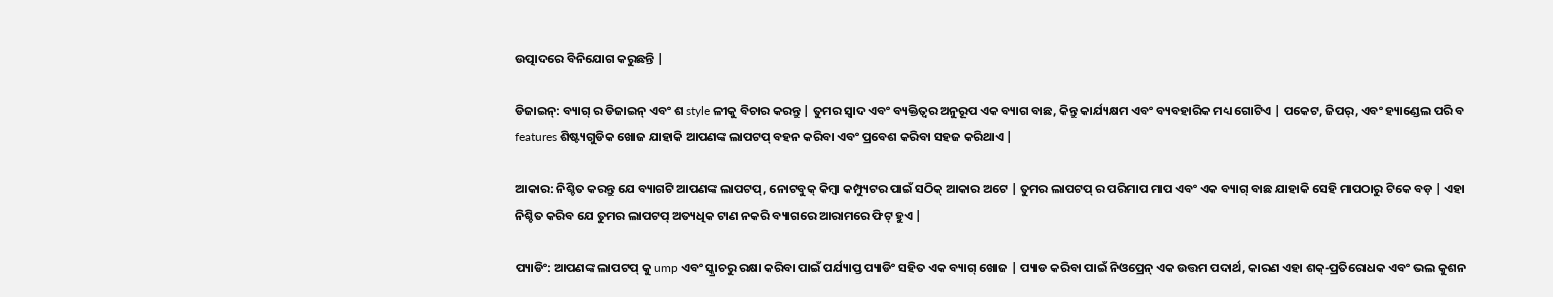ଉତ୍ପାଦରେ ବିନିଯୋଗ କରୁଛନ୍ତି |

ଡିଜାଇନ୍: ବ୍ୟାଗ୍ ର ଡିଜାଇନ୍ ଏବଂ ଶ style ଳୀକୁ ବିଚାର କରନ୍ତୁ | ତୁମର ସ୍ୱାଦ ଏବଂ ବ୍ୟକ୍ତିତ୍ୱର ଅନୁରୂପ ଏକ ବ୍ୟାଗ ବାଛ, କିନ୍ତୁ କାର୍ଯ୍ୟକ୍ଷମ ଏବଂ ବ୍ୟବହାରିକ ମଧ୍ୟ ଗୋଟିଏ | ପକେଟ, ଜିପର୍, ଏବଂ ହ୍ୟାଣ୍ଡେଲ ପରି ବ features ଶିଷ୍ଟ୍ୟଗୁଡିକ ଖୋଜ ଯାହାକି ଆପଣଙ୍କ ଲାପଟପ୍ ବହନ କରିବା ଏବଂ ପ୍ରବେଶ କରିବା ସହଜ କରିଥାଏ |

ଆକାର: ନିଶ୍ଚିତ କରନ୍ତୁ ଯେ ବ୍ୟାଗଟି ଆପଣଙ୍କ ଲାପଟପ୍, ନୋଟବୁକ୍ କିମ୍ବା କମ୍ପ୍ୟୁଟର ପାଇଁ ସଠିକ୍ ଆକାର ଅଟେ | ତୁମର ଲାପଟପ୍ ର ପରିମାପ ମାପ ଏବଂ ଏକ ବ୍ୟାଗ୍ ବାଛ ଯାହାକି ସେହି ମାପଠାରୁ ଟିକେ ବଡ଼ | ଏହା ନିଶ୍ଚିତ କରିବ ଯେ ତୁମର ଲାପଟପ୍ ଅତ୍ୟଧିକ ଟାଣ ନକରି ବ୍ୟାଗରେ ଆରାମରେ ଫିଟ୍ ହୁଏ |

ପ୍ୟାଡିଂ: ଆପଣଙ୍କ ଲାପଟପ୍ କୁ ump ଏବଂ ସ୍କ୍ରାଚରୁ ରକ୍ଷା କରିବା ପାଇଁ ପର୍ଯ୍ୟାପ୍ତ ପ୍ୟାଡିଂ ସହିତ ଏକ ବ୍ୟାଗ୍ ଖୋଜ | ପ୍ୟାଡ କରିବା ପାଇଁ ନିଓପ୍ରେନ୍ ଏକ ଉତ୍ତମ ପଦାର୍ଥ, କାରଣ ଏହା ଶକ୍-ପ୍ରତିରୋଧକ ଏବଂ ଭଲ କୁଶନ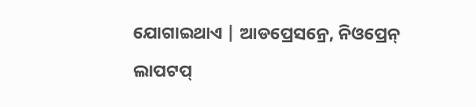ଯୋଗାଇଥାଏ | ଆଡପ୍ରେସନ୍ରେ, ନିଓପ୍ରେନ୍ ଲାପଟପ୍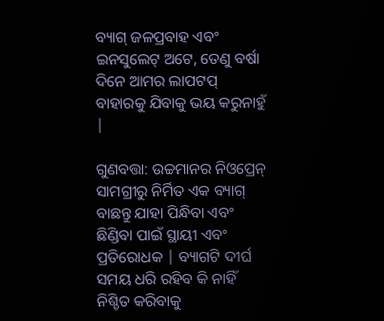ବ୍ୟାଗ୍ ଜଳପ୍ରବାହ ଏବଂ ଇନସୁଲେଟ୍ ଅଟେ, ତେଣୁ ବର୍ଷା ଦିନେ ଆମର ଲାପଟପ୍ ବାହାରକୁ ଯିବାକୁ ଭୟ କରୁନାହୁଁ |

ଗୁଣବତ୍ତା: ଉଚ୍ଚମାନର ନିଓପ୍ରେନ୍ ସାମଗ୍ରୀରୁ ନିର୍ମିତ ଏକ ବ୍ୟାଗ୍ ବାଛନ୍ତୁ ଯାହା ପିନ୍ଧିବା ଏବଂ ଛିଣ୍ଡିବା ପାଇଁ ସ୍ଥାୟୀ ଏବଂ ପ୍ରତିରୋଧକ | ବ୍ୟାଗଟି ଦୀର୍ଘ ସମୟ ଧରି ରହିବ କି ନାହିଁ ନିଶ୍ଚିତ କରିବାକୁ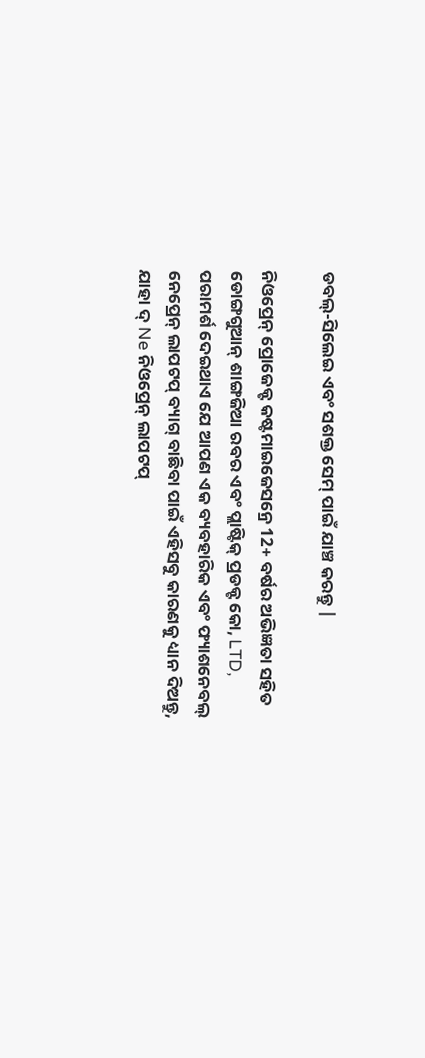ଡବଲ୍-ସିଲେଇ ଏବଂ ସଶକ୍ତ ସେମ୍ ପାଇଁ ଯାଞ୍ଚ କରନ୍ତୁ |

ନିଓପ୍ରେନ୍ ପ୍ରୋଜେକ୍ଟ କଷ୍ଟମାଇଜେସନ୍ରେ 12+ ବର୍ଷର ଅଭିଜ୍ଞତା ସହିତ ଡୋଙ୍ଗଗୁଆନ୍ ଶାଙ୍ଗଜିଆ ରବର ଏବଂ ପ୍ଲାଷ୍ଟିକ୍ ପ୍ରଡକ୍ଟ କୋ, LTD, ପରାମର୍ଶ ଦେଇଥାଏ ଯେ ଆପଣ ଏକ ବ୍ୟବହାରିକ ଏବଂ ଫ୍ୟାଶନେବଲ୍ ନେପ୍ରେନ୍ ଲାପଟପ୍ ବ୍ୟାଗ୍ ବାଛିବା ପାଇଁ ଏହିସବୁ କାରଣକୁ ଧ୍ୟାନ ଦିଅନ୍ତୁ, ଯାହା ଦ୍ Ne ନିଓପ୍ରେନ୍ ଲାପଟପ୍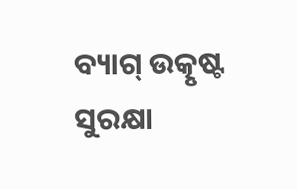ବ୍ୟାଗ୍ ଉତ୍କୃଷ୍ଟ ସୁରକ୍ଷା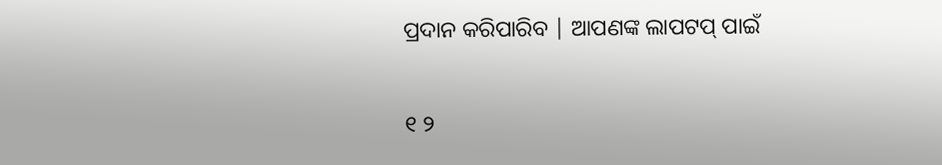ପ୍ରଦାନ କରିପାରିବ | ଆପଣଙ୍କ ଲାପଟପ୍ ପାଇଁ

୧ ୨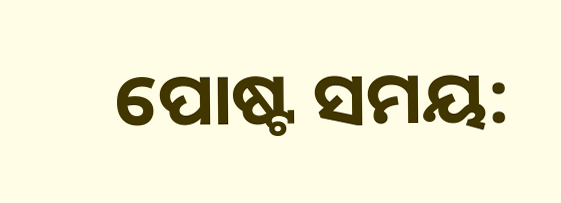ପୋଷ୍ଟ ସମୟ: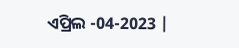ଏପ୍ରିଲ -04-2023 |